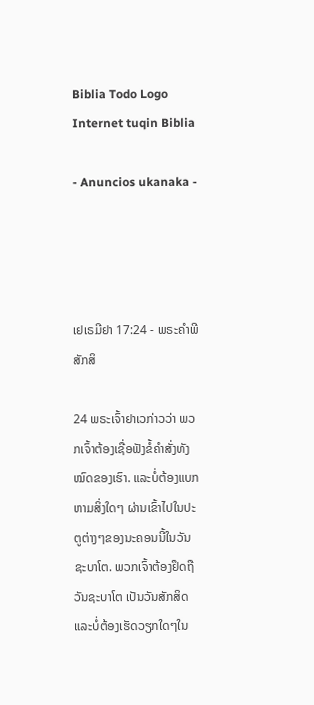Biblia Todo Logo
Internet tuqin Biblia

- Anuncios ukanaka -




ເຢເຣມີຢາ 17:24 - ພຣະຄຳພີສັກສິ

24 ພຣະເຈົ້າຢາເວກ່າວວ່າ ພວກເຈົ້າຕ້ອງເຊື່ອຟັງຂໍ້ຄຳສັ່ງທັງໝົດຂອງເຮົາ. ແລະບໍ່ຕ້ອງແບກຫາມສິ່ງໃດໆ ຜ່ານເຂົ້າໄປໃນປະຕູຕ່າງໆຂອງນະຄອນນີ້ໃນວັນຊະບາໂຕ. ພວກເຈົ້າຕ້ອງຢຶດຖືວັນຊະບາໂຕ ເປັນວັນສັກສິດ ແລະບໍ່ຕ້ອງເຮັດວຽກໃດໆໃນ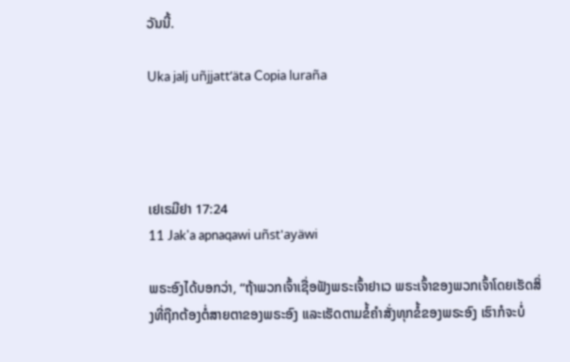ວັນນີ້.

Uka jalj uñjjattʼäta Copia luraña




ເຢເຣມີຢາ 17:24
11 Jak'a apnaqawi uñst'ayäwi

ພຣະອົງໄດ້ບອກວ່າ, “ຖ້າພວກເຈົ້າເຊື່ອຟັງພຣະເຈົ້າຢາເວ ພຣະເຈົ້າຂອງພວກເຈົ້າໂດຍເຮັດສິ່ງທີ່ຖືກຕ້ອງຕໍ່ສາຍຕາຂອງພຣະອົງ ແລະເຮັດຕາມຂໍ້ຄຳສັ່ງທຸກຂໍ້ຂອງພຣະອົງ ເຮົາກໍຈະບໍ່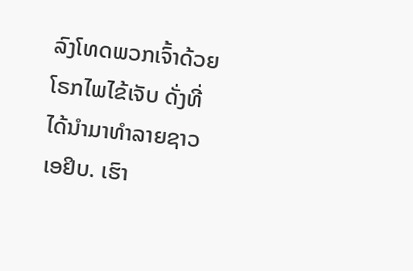ລົງໂທດພວກເຈົ້າດ້ວຍໂຣກໄພໄຂ້ເຈັບ ດັ່ງທີ່ໄດ້ນຳມາທຳລາຍຊາວເອຢິບ. ເຮົາ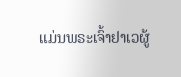ແມ່ນພຣະເຈົ້າຢາເວຜູ້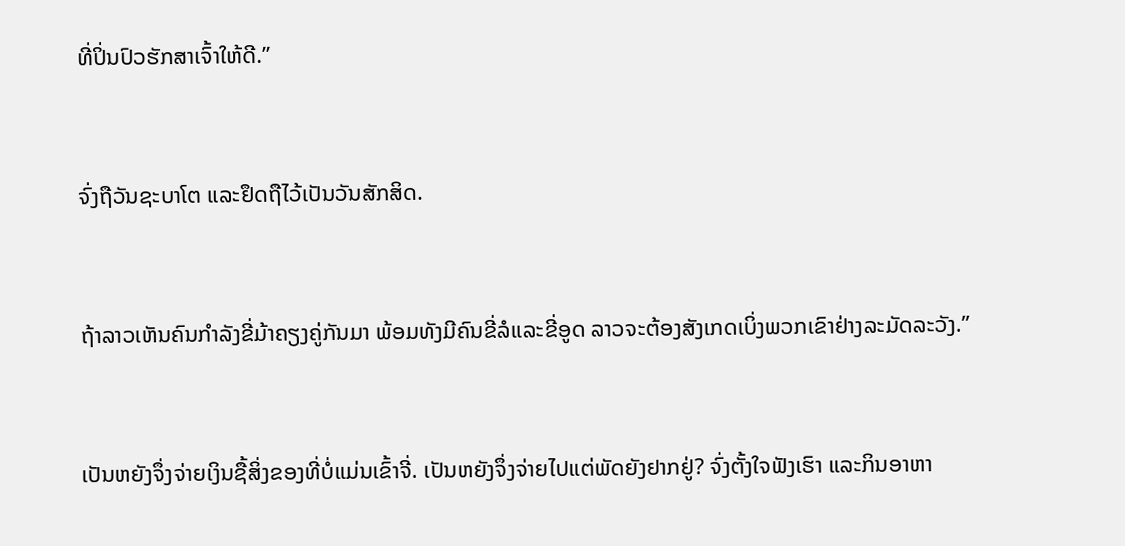ທີ່ປິ່ນປົວຮັກສາເຈົ້າໃຫ້ດີ.”


ຈົ່ງຖືວັນຊະບາໂຕ ແລະຢຶດຖືໄວ້ເປັນວັນສັກສິດ.


ຖ້າລາວເຫັນຄົນກຳລັງຂີ່ມ້າຄຽງຄູ່ກັນມາ ພ້ອມທັງມີຄົນຂີ່ລໍແລະຂີ່ອູດ ລາວຈະຕ້ອງສັງເກດເບິ່ງພວກເຂົາຢ່າງລະມັດລະວັງ.”


ເປັນຫຍັງຈຶ່ງຈ່າຍເງິນຊື້ສິ່ງຂອງທີ່ບໍ່ແມ່ນເຂົ້າຈີ່. ເປັນຫຍັງຈຶ່ງຈ່າຍໄປແຕ່ພັດຍັງຢາກຢູ່? ຈົ່ງຕັ້ງໃຈຟັງເຮົາ ແລະກິນອາຫາ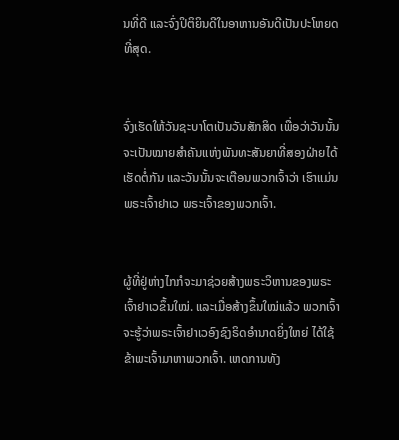ນທີ່ດີ ແລະຈົ່ງປິຕິຍິນດີໃນອາຫານອັນດີເປັນປະໂຫຍດທີ່ສຸດ.


ຈົ່ງເຮັດໃຫ້ວັນຊະບາໂຕເປັນວັນສັກສິດ ເພື່ອວ່າວັນນັ້ນຈະເປັນໝາຍສຳຄັນແຫ່ງພັນທະສັນຍາທີ່ສອງຝ່າຍໄດ້ເຮັດຕໍ່ກັນ ແລະວັນນັ້ນຈະເຕືອນພວກເຈົ້າວ່າ ເຮົາແມ່ນພຣະເຈົ້າຢາເວ ພຣະເຈົ້າຂອງພວກເຈົ້າ.


ຜູ້ທີ່ຢູ່ຫ່າງໄກກໍຈະມາຊ່ວຍສ້າງພຣະວິຫານຂອງພຣະເຈົ້າຢາເວຂຶ້ນໃໝ່. ແລະເມື່ອສ້າງຂຶ້ນໃໝ່ແລ້ວ ພວກເຈົ້າຈະຮູ້ວ່າພຣະເຈົ້າຢາເວອົງຊົງຣິດອຳນາດຍິ່ງໃຫຍ່ ໄດ້ໃຊ້ຂ້າພະເຈົ້າມາຫາພວກເຈົ້າ. ເຫດການທັງ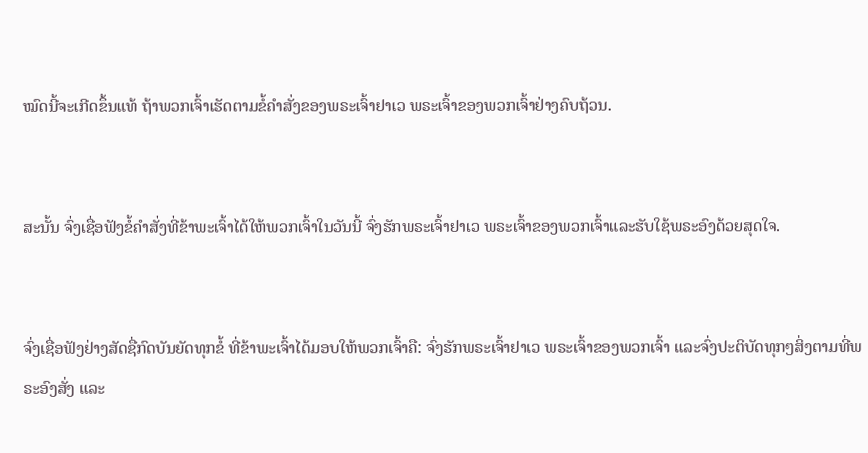ໝົດນີ້ຈະເກີດຂຶ້ນແທ້ ຖ້າພວກເຈົ້າເຮັດຕາມຂໍ້ຄຳສັ່ງຂອງພຣະເຈົ້າຢາເວ ພຣະເຈົ້າຂອງພວກເຈົ້າຢ່າງຄົບຖ້ວນ.


ສະນັ້ນ ຈົ່ງເຊື່ອຟັງຂໍ້ຄຳສັ່ງທີ່ຂ້າພະເຈົ້າໄດ້ໃຫ້ພວກເຈົ້າໃນວັນນີ້ ຈົ່ງຮັກພຣະເຈົ້າຢາເວ ພຣະເຈົ້າຂອງພວກເຈົ້າແລະຮັບໃຊ້ພຣະອົງດ້ວຍສຸດໃຈ.


ຈົ່ງເຊື່ອຟັງຢ່າງສັດຊື່ກົດບັນຍັດທຸກຂໍ້ ທີ່ຂ້າພະເຈົ້າໄດ້ມອບໃຫ້ພວກເຈົ້າຄື: ຈົ່ງຮັກພຣະເຈົ້າຢາເວ ພຣະເຈົ້າຂອງພວກເຈົ້າ ແລະຈົ່ງປະຕິບັດທຸກໆສິ່ງຕາມທີ່ພຣະອົງສັ່ງ ແລະ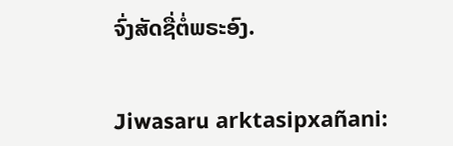ຈົ່ງສັດຊື່ຕໍ່ພຣະອົງ.


Jiwasaru arktasipxañani: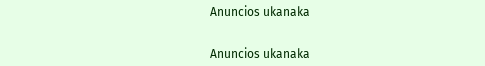Anuncios ukanaka


Anuncios ukanaka